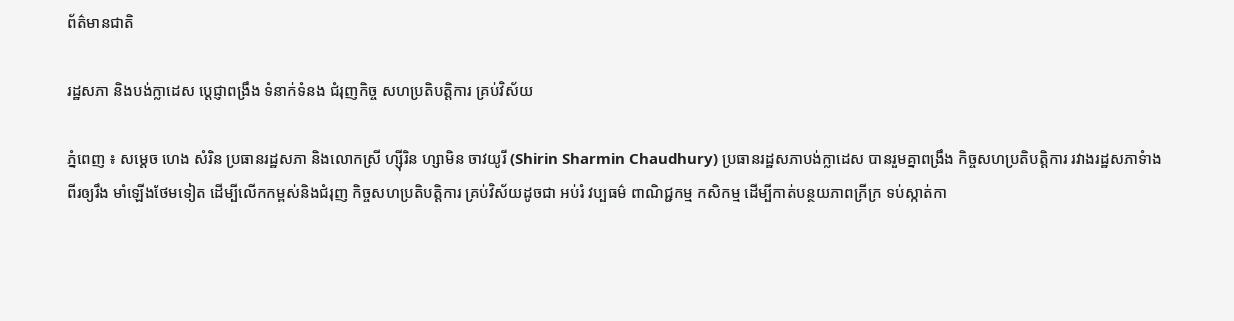ព័ត៌មានជាតិ

រដ្ឋសភា និងបង់ក្លាដេស ប្តេជ្ញាពង្រឹង ទំនាក់ទំនង ជំរុញកិច្ច សហប្រតិបត្តិការ គ្រប់វិស័យ

ភ្នំពេញ ៖ សម្តេច ហេង សំរិន ប្រធានរដ្ឋសភា និងលោកស្រី ហ្ស៊ីរិន ហ្សាមិន ចាវយូរី (Shirin Sharmin Chaudhury) ប្រធានរដ្ឋសភាបង់ក្លាដេស បានរួមគ្នាពង្រឹង កិច្ចសហប្រតិបត្តិការ រវាងរដ្ឋសភាទំាងពីរឲ្យរឹង មាំឡើងថែមទៀត ដើម្បីលើកកម្ពស់និងជំរុញ កិច្ចសហប្រតិបត្តិការ គ្រប់វិស័យដូចជា អប់រំ វប្បធម៌ ពាណិជ្ជកម្ម កសិកម្ម ដើម្បីកាត់បន្ថយភាពក្រីក្រ ទប់ស្កាត់កា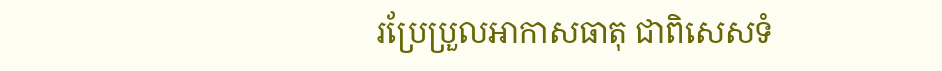រប្រែប្រួលអាកាសធាតុ ជាពិសេសទំ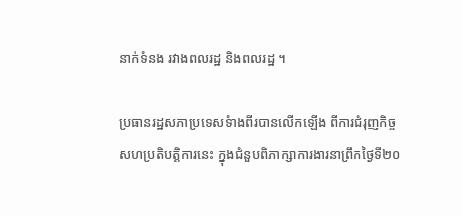នាក់ទំនង រវាងពលរដ្ឋ និងពលរដ្ឋ ។

ប្រធានរដ្ឋសភាប្រទេសទំាងពីរបានលើកឡើង ពីការជំរុញកិច្ចសហប្រតិបត្តិការនេះ ក្នុងជំនួបពិភាក្សាការងារនាព្រឹកថ្ងៃទី២០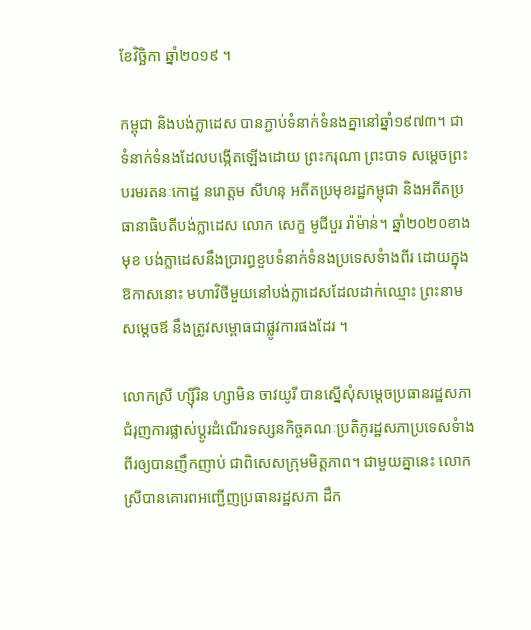ខែវិច្ឆិកា ឆ្នាំ២០១៩ ។

កម្ពុជា និងបង់ក្លាដេស បានភ្ជាប់ទំនាក់ទំនងគ្នានៅឆ្នាំ១៩៧៣។ ជាទំនាក់ទំនងដែលបង្កើតឡើងដោយ ព្រះករុណា ព្រះបាទ សម្តេចព្រះបរមរតនៈកោដ្ឋ នរោត្តម សីហនុ អតីតប្រមុខរដ្ឋកម្ពុជា និងអតីតប្រធានាធិបតីបង់ក្លាដេស លោក សេក្ខ មូជីបួរ រ៉ាម៉ាន់។ ឆ្នាំ២០២០ខាងមុខ បង់ក្លាដេសនឹងប្រារព្ធខួបទំនាក់ទំនងប្រទេសទំាងពីរ ដោយក្នុងឱកាសនោះ មហាវិថីមួយនៅបង់ក្លាដេសដែលដាក់ឈ្មោះ ព្រះនាមសម្តេចឪ នឹងត្រូវសម្ពោធជាផ្លូវការផងដែរ ។

លោកស្រី ហ្ស៊ីរិន ហ្សាមិន ចាវយូរី បានស្នើសុំសម្តេចប្រធានរដ្ឋសភា ជំរុញការផ្លាស់ប្តូរដំណើរទស្សនកិច្ចគណៈប្រតិភូរដ្ឋសភាប្រទេសទំាងពីរឲ្យបានញឹកញាប់ ជាពិសេសក្រុមមិត្តភាព។ ជាមួយគ្នានេះ លោកស្រីបានគោរពអញ្ជើញប្រធានរដ្ឋសភា ដឹក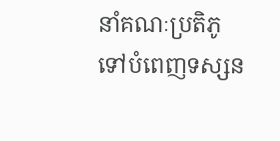នាំគណៈប្រតិភូទៅបំពេញទស្សន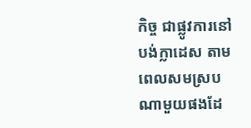កិច្ច ជាផ្លូវការនៅ បង់ក្លាដេស តាមពេលសមស្របណាមួយផងដែ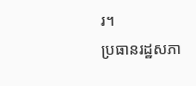រ។
ប្រធានរដ្ឋសភា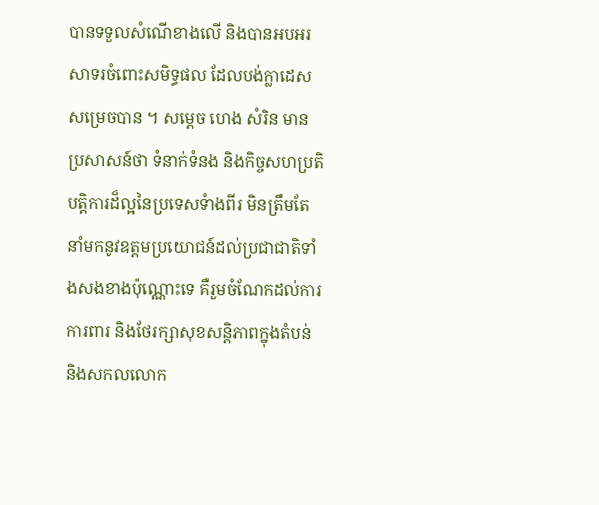បានទទួលសំណើខាងលើ និងបានអបអរសាទរចំពោះសមិទ្ធផល ដែលបង់ក្លាដេសសម្រេចបាន ។ សម្តេច ហេង សំរិន មានប្រសាសន៍ថា ទំនាក់ទំនង និងកិច្ចសហប្រតិបត្តិការដ៏ល្អនៃប្រទេសទំាងពីរ មិនត្រឹមតែនាំមកនូវឧត្តមប្រយោជន៍ដល់ប្រជាជាតិទាំងសងខាងប៉ុណ្ណោះទេ គឺរួមចំណែកដល់ការការពារ និងថែរក្សាសុខសន្តិភាពក្នុងតំបន់ និងសកលលោក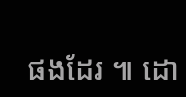ផងដែរ ៕ ដោ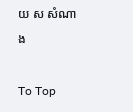យ ស សំណាង

To Top